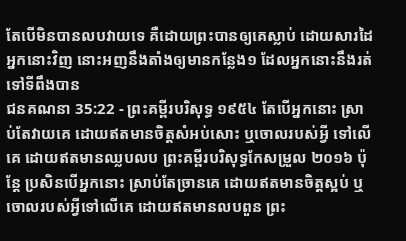តែបើមិនបានលបវាយទេ គឺដោយព្រះបានឲ្យគេស្លាប់ ដោយសារដៃអ្នកនោះវិញ នោះអញនឹងតាំងឲ្យមានកន្លែង១ ដែលអ្នកនោះនឹងរត់ទៅទីពឹងបាន
ជនគណនា 35:22 - ព្រះគម្ពីរបរិសុទ្ធ ១៩៥៤ តែបើអ្នកនោះ ស្រាប់តែវាយគេ ដោយឥតមានចិត្តសំអប់សោះ ឬចោលរបស់អ្វី ទៅលើគេ ដោយឥតមានឈ្លបលប ព្រះគម្ពីរបរិសុទ្ធកែសម្រួល ២០១៦ ប៉ុន្ដែ ប្រសិនបើអ្នកនោះ ស្រាប់តែច្រានគេ ដោយឥតមានចិត្តស្អប់ ឬចោលរបស់អ្វីទៅលើគេ ដោយឥតមានលបពួន ព្រះ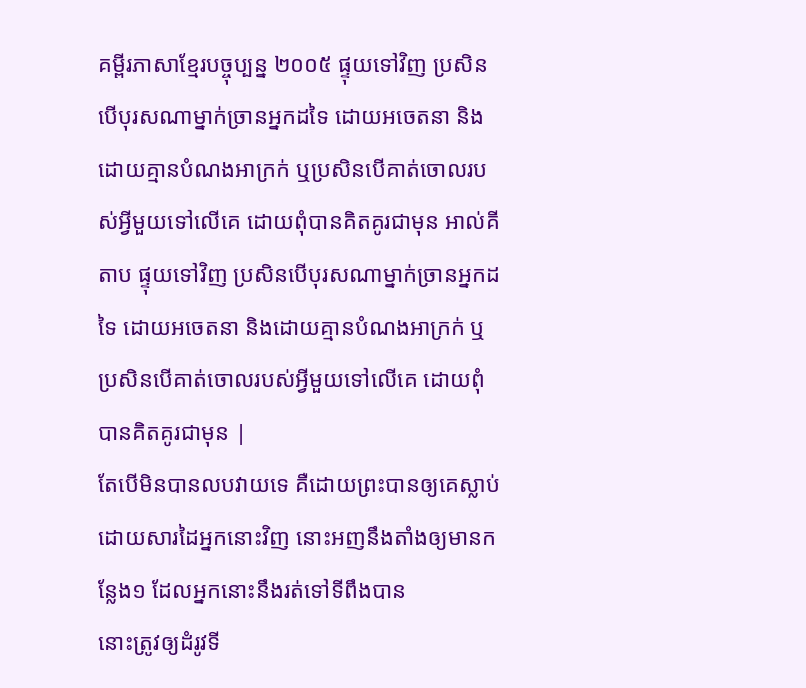គម្ពីរភាសាខ្មែរបច្ចុប្បន្ន ២០០៥ ផ្ទុយទៅវិញ ប្រសិនបើបុរសណាម្នាក់ច្រានអ្នកដទៃ ដោយអចេតនា និងដោយគ្មានបំណងអាក្រក់ ឬប្រសិនបើគាត់ចោលរបស់អ្វីមួយទៅលើគេ ដោយពុំបានគិតគូរជាមុន អាល់គីតាប ផ្ទុយទៅវិញ ប្រសិនបើបុរសណាម្នាក់ច្រានអ្នកដទៃ ដោយអចេតនា និងដោយគ្មានបំណងអាក្រក់ ឬប្រសិនបើគាត់ចោលរបស់អ្វីមួយទៅលើគេ ដោយពុំបានគិតគូរជាមុន |
តែបើមិនបានលបវាយទេ គឺដោយព្រះបានឲ្យគេស្លាប់ ដោយសារដៃអ្នកនោះវិញ នោះអញនឹងតាំងឲ្យមានកន្លែង១ ដែលអ្នកនោះនឹងរត់ទៅទីពឹងបាន
នោះត្រូវឲ្យដំរូវទី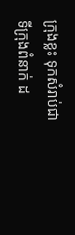ក្រុងខ្លះ ទុកសំរាប់ជាទីក្រុងពំនាក់ ដ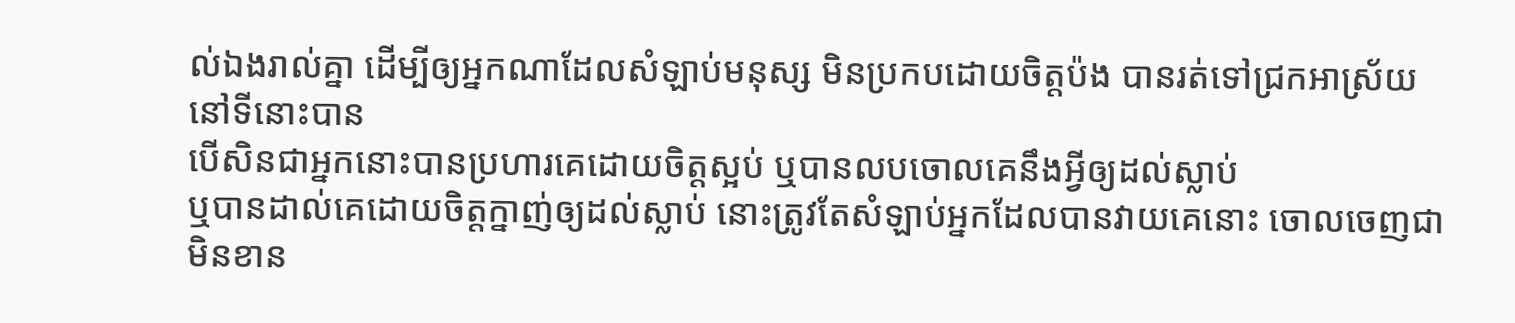ល់ឯងរាល់គ្នា ដើម្បីឲ្យអ្នកណាដែលសំឡាប់មនុស្ស មិនប្រកបដោយចិត្តប៉ង បានរត់ទៅជ្រកអាស្រ័យនៅទីនោះបាន
បើសិនជាអ្នកនោះបានប្រហារគេដោយចិត្តស្អប់ ឬបានលបចោលគេនឹងអ្វីឲ្យដល់ស្លាប់
ឬបានដាល់គេដោយចិត្តក្នាញ់ឲ្យដល់ស្លាប់ នោះត្រូវតែសំឡាប់អ្នកដែលបានវាយគេនោះ ចោលចេញជាមិនខាន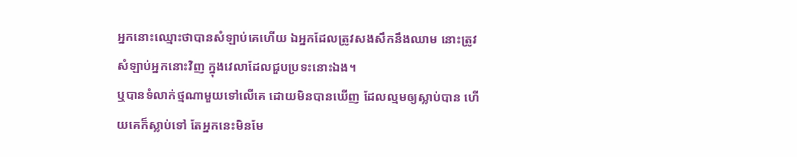អ្នកនោះឈ្មោះថាបានសំឡាប់គេហើយ ឯអ្នកដែលត្រូវសងសឹកនឹងឈាម នោះត្រូវសំឡាប់អ្នកនោះវិញ ក្នុងវេលាដែលជួបប្រទះនោះឯង។
ឬបានទំលាក់ថ្មណាមួយទៅលើគេ ដោយមិនបានឃើញ ដែលល្មមឲ្យស្លាប់បាន ហើយគេក៏ស្លាប់ទៅ តែអ្នកនេះមិនមែ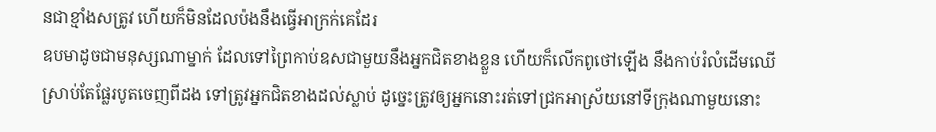នជាខ្មាំងសត្រូវ ហើយក៏មិនដែលប៉ងនឹងធ្វើអាក្រក់គេដែរ
ឧបមាដូចជាមនុស្សណាម្នាក់ ដែលទៅព្រៃកាប់ឧសជាមួយនឹងអ្នកជិតខាងខ្លួន ហើយក៏លើកពូថៅឡើង នឹងកាប់រំលំដើមឈើ ស្រាប់តែផ្លែរបូតចេញពីដង ទៅត្រូវអ្នកជិតខាងដល់ស្លាប់ ដូច្នេះត្រូវឲ្យអ្នកនោះរត់ទៅជ្រកអាស្រ័យនៅទីក្រុងណាមួយនោះ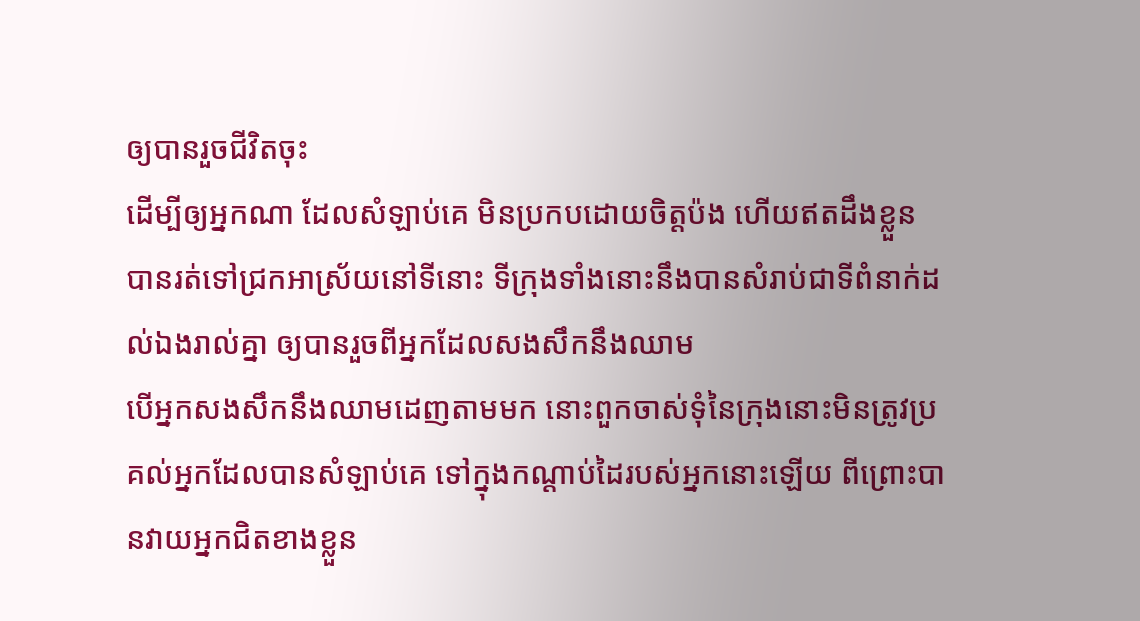ឲ្យបានរួចជីវិតចុះ
ដើម្បីឲ្យអ្នកណា ដែលសំឡាប់គេ មិនប្រកបដោយចិត្តប៉ង ហើយឥតដឹងខ្លួន បានរត់ទៅជ្រកអាស្រ័យនៅទីនោះ ទីក្រុងទាំងនោះនឹងបានសំរាប់ជាទីពំនាក់ដល់ឯងរាល់គ្នា ឲ្យបានរួចពីអ្នកដែលសងសឹកនឹងឈាម
បើអ្នកសងសឹកនឹងឈាមដេញតាមមក នោះពួកចាស់ទុំនៃក្រុងនោះមិនត្រូវប្រគល់អ្នកដែលបានសំឡាប់គេ ទៅក្នុងកណ្តាប់ដៃរបស់អ្នកនោះឡើយ ពីព្រោះបានវាយអ្នកជិតខាងខ្លួន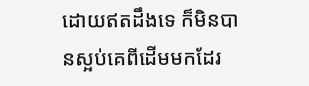ដោយឥតដឹងទេ ក៏មិនបានស្អប់គេពីដើមមកដែរ